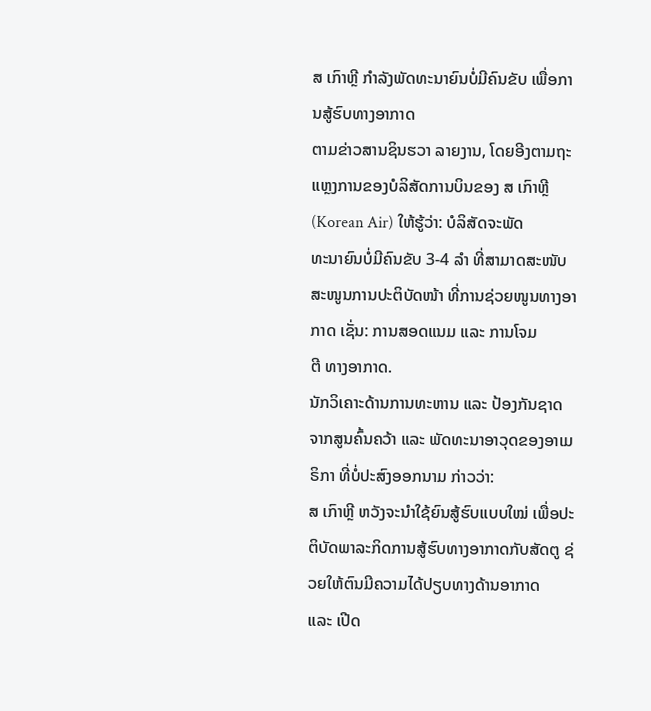ສ ເກົາຫຼີ ກຳລັງພັດທະນາຍົນບໍ່ມີຄົນຂັບ ເພື່ອການສູ້ຮົບທາງອາກາດ
ຕາມຂ່າວສານຊິນຮວາ ລາຍງານ, ໂດຍອີງຕາມຖະແຫຼງການຂອງບໍລິສັດການບິນຂອງ ສ ເກົາຫຼີ (Korean Air) ໃຫ້ຮູ້ວ່າ: ບໍລິສັດຈະພັດ
ທະນາຍົນບໍ່ມີຄົນຂັບ 3-4 ລຳ ທີ່ສາມາດສະໜັບສະໜູນການປະຕິບັດໜ້າ ທີ່ການຊ່ວຍໜູນທາງອາກາດ ເຊັ່ນ: ການສອດແນມ ແລະ ການໂຈມ
ຕີ ທາງອາກາດ.
ນັກວິເຄາະດ້ານການທະຫານ ແລະ ປ້ອງກັນຊາດ ຈາກສູນຄົ້ນຄວ້າ ແລະ ພັດທະນາອາວຸດຂອງອາເມຣິກາ ທີ່ບໍ່ປະສົງອອກນາມ ກ່າວວ່າ:
ສ ເກົາຫຼີ ຫວັງຈະນຳໃຊ້ຍົນສູ້ຮົບແບບໃໝ່ ເພື່ອປະຕິບັດພາລະກິດການສູ້ຮົບທາງອາກາດກັບສັດຕູ ຊ່ວຍໃຫ້ຕົນມີຄວາມໄດ້ປຽບທາງດ້ານອາກາດ
ແລະ ເປີດ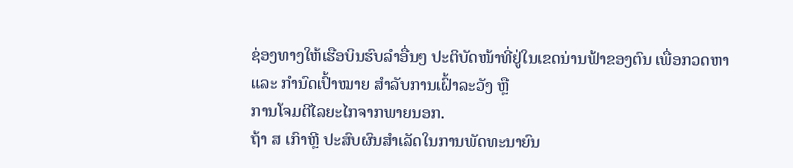ຊ່ອງທາງໃຫ້ເຮືອບິນຮົບລຳອື່ນໆ ປະຕິບັດໜ້າທີ່ຢູ່ໃນເຂດນ່ານຟ້າຂອງຕົນ ເພື່ອກວດຫາ ແລະ ກຳນົດເປົ້າໝາຍ ສຳລັບການເຝົ້າລະວັງ ຫຼື
ການໂຈມຕີໄລຍະໄກຈາກພາຍນອກ.
ຖ້າ ສ ເກົາຫຼີ ປະສົບຜົນສຳເລັດໃນການພັດທະນາຍົນ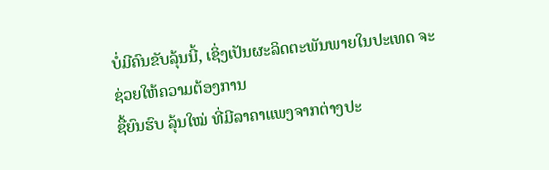ບໍ່ມີຄົນຂັບລຸ້ນນີ້, ເຊິ່ງເປັນຜະລິດຕະພັນພາຍໃນປະເທດ ຈະຊ່ວຍໃຫ້ຄວາມຕ້ອງການ
ຊື້ຍົນຮົບ ລຸ້ນໃໝ່ ທີ່ມີລາຄາແພງຈາກຕ່າງປະ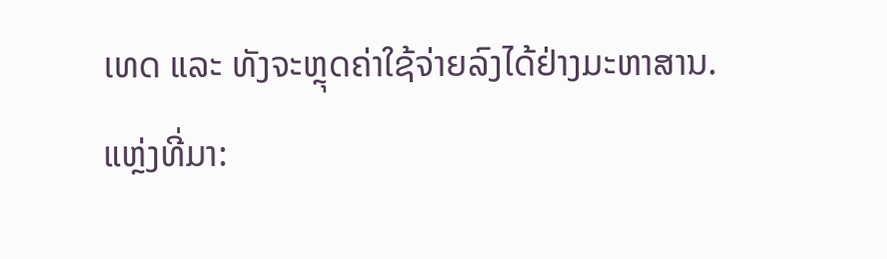ເທດ ແລະ ທັງຈະຫຼຸດຄ່າໃຊ້ຈ່າຍລົງໄດ້ຢ່າງມະຫາສານ.
ແຫຼ່ງທີ່ມາ: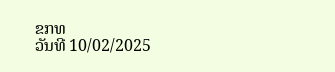ຂກທ
ວັນທີ 10/02/2025